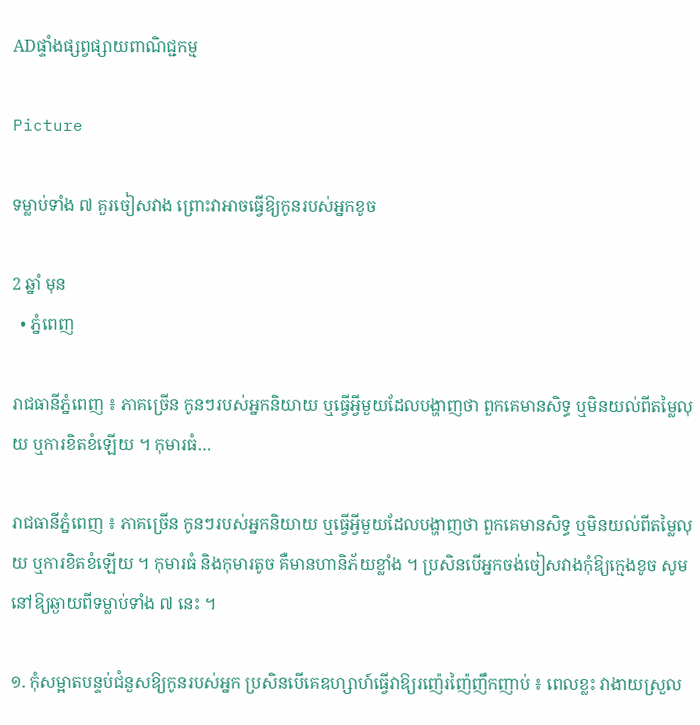ADផ្ទាំងផ្សព្វផ្សាយពាណិជ្ជកម្ម

Picture

ទម្លាប់ទាំង ៧ គួរចៀសវាង ព្រោះវាអាចធ្វើឱ្យកូនរបស់អ្នកខូច

2 ឆ្នាំ មុន
  • ភ្នំពេញ

រាជធានីភ្នំពេញ ៖ ភាគច្រើន កូនៗរបស់អ្នកនិយាយ ឬធ្វើអ្វីមួយដែលបង្ហាញថា ពួកគេមានសិទ្ធ ឬមិនយល់ពីតម្លៃលុយ ឬការខិតខំឡើយ ។ កុមារធំ…

រាជធានីភ្នំពេញ ៖ ភាគច្រើន កូនៗរបស់អ្នកនិយាយ ឬធ្វើអ្វីមួយដែលបង្ហាញថា ពួកគេមានសិទ្ធ ឬមិនយល់ពីតម្លៃលុយ ឬការខិតខំឡើយ ។ កុមារធំ និងកុមារតូច គឺមានហានិភ័យខ្លាំង ។ ប្រសិនបើអ្នកចង់ចៀសវាងកុំឱ្យក្មេងខូច សូមនៅឱ្យឆ្ងាយពីទម្លាប់ទាំង ៧ នេះ ។

១. កុំសម្អាតបន្ទប់ជំនួសឱ្យកូនរបស់អ្នក ប្រសិនបើគេឧហ្សាហ៍ធ្វើវាឱ្យរញ៉េរញ៉ៃញឹកញាប់ ៖ ពេលខ្លះ វាងាយស្រួល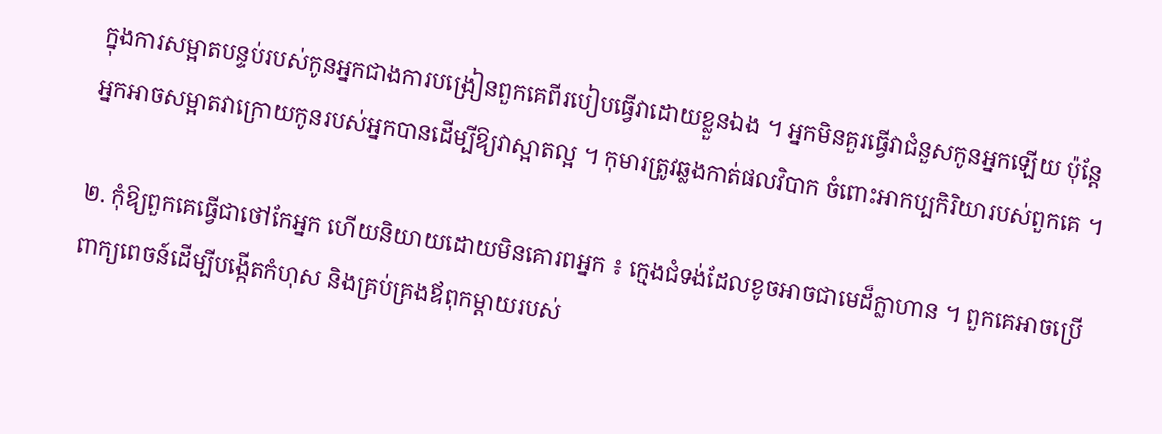ក្នុងការសម្អាតបន្ទប់របស់កូនអ្នកជាងការបង្រៀនពួកគេពីរបៀបធ្វើវាដោយខ្លួនឯង ។ អ្នកមិនគួរធ្វើវាជំនួសកូនអ្នកឡើយ ប៉ុន្តែអ្នកអាចសម្អាតវាក្រោយកូនរបស់អ្នកបានដើម្បីឱ្យវាស្អាតល្អ ។ កុមារត្រូវឆ្លងកាត់ផលវិបាក ចំពោះអាកប្បកិរិយារបស់ពួកគេ ។

២. កុំឱ្យពួកគេធ្វើជាថៅកែអ្នក ហើយនិយាយដោយមិនគោរពអ្នក ៖ ក្មេងជំទង់ដែលខូចអាចជាមេដ៏ក្លាហាន ។ ពួកគេអាចប្រើពាក្យពេចន៍ដើម្បីបង្កើតកំហុស និងគ្រប់គ្រងឪពុកម្តាយរបស់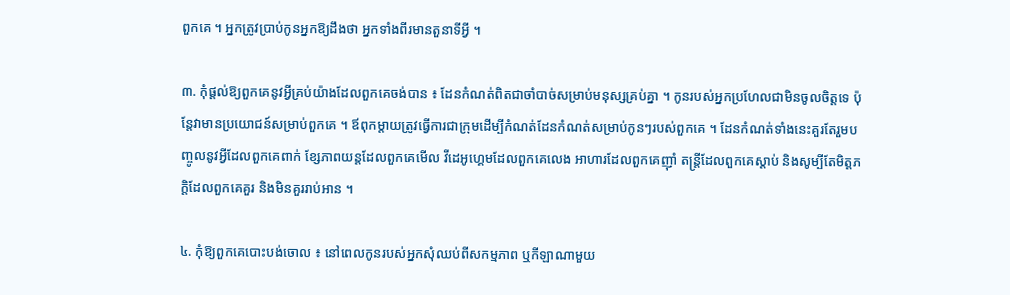ពួកគេ ។ អ្នកត្រូវប្រាប់កូនអ្នកឱ្យដឹងថា អ្នកទាំងពីរមានតួនាទីអ្វី ។

៣. កុំផ្តល់ឱ្យពួកគេនូវអ្វីគ្រប់យ៉ាងដែលពួកគេចង់បាន ៖ ដែនកំណត់ពិតជាចាំបាច់សម្រាប់មនុស្សគ្រប់គ្នា ។ កូនរបស់អ្នកប្រហែលជាមិនចូលចិត្តទេ ប៉ុន្តែវាមានប្រយោជន៍សម្រាប់ពួកគេ ។ ឪពុកម្តាយត្រូវធ្វើការជាក្រុមដើម្បីកំណត់ដែនកំណត់សម្រាប់កូនៗរបស់ពួកគេ ។ ដែនកំណត់ទាំងនេះគួរតែរួមបញ្ចូលនូវអ្វីដែលពួកគេពាក់ ខ្សែភាពយន្តដែលពួកគេមើល វីដេអូហ្គេមដែលពួកគេលេង អាហារដែលពួកគេញ៉ាំ តន្ត្រីដែលពួកគេស្តាប់ និងសូម្បីតែមិត្តភក្តិដែលពួកគេគួរ និងមិនគួររាប់អាន ។

៤. កុំឱ្យពួកគេបោះបង់ចោល ៖ នៅពេលកូនរបស់អ្នកសុំឈប់ពីសកម្មភាព ឬកីឡាណាមួយ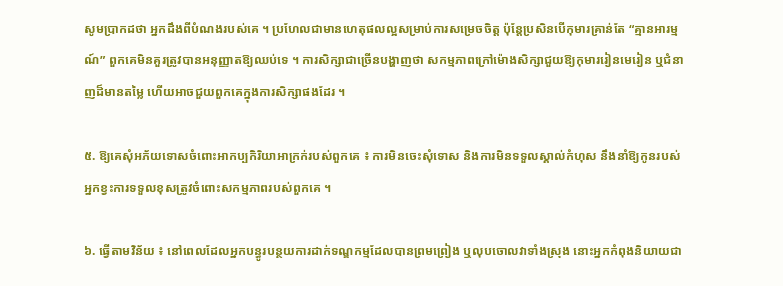សូមប្រាកដថា អ្នកដឹងពីបំណងរបស់គេ ។ ប្រហែលជាមានហេតុផលល្អសម្រាប់ការសម្រេចចិត្ត ប៉ុន្តែប្រសិនបើកុមារគ្រាន់តែ “គ្មានអារម្មណ៍” ពួកគេមិនគួរត្រូវបានអនុញ្ញាតឱ្យឈប់ទេ ។ ការសិក្សាជាច្រើនបង្ហាញថា សកម្មភាពក្រៅម៉ោងសិក្សាជួយឱ្យកុមាររៀនមេរៀន ឬជំនាញដ៏មានតម្លៃ ហើយអាចជួយពួកគេក្នុងការសិក្សាផងដែរ ។

៥. ឱ្យគេសុំអភ័យទោសចំពោះអាកប្បកិរិយាអាក្រក់របស់ពួកគេ ៖ ការមិនចេះសុំទោស និងការមិនទទួលស្គាល់កំហុស នឹងនាំឱ្យកូនរបស់អ្នកខ្វះការទទួលខុសត្រូវចំពោះសកម្មភាពរបស់ពួកគេ ។

៦. ធ្វើតាមវិន័យ ៖ នៅពេលដែលអ្នកបន្ធូរបន្ថយការដាក់ទណ្ឌកម្មដែលបានព្រមព្រៀង ឬលុបចោលវាទាំងស្រុង នោះអ្នកកំពុងនិយាយជា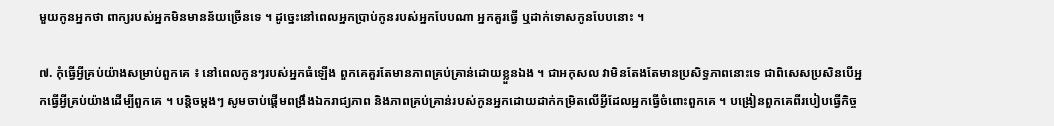មួយកូនអ្នកថា ពាក្យរបស់អ្នកមិនមានន័យច្រើនទេ ។ ដូច្នេះនៅពេលអ្នកប្រាប់កូនរបស់អ្នកបែបណា អ្នកគួរធ្វើ ឬដាក់ទោសកូនបែបនោះ ។

៧. កុំធ្វើអ្វីគ្រប់យ៉ាងសម្រាប់ពួកគេ ៖ នៅពេលកូនៗរបស់អ្នកធំឡើង ពួកគេគួរតែមានភាពគ្រប់គ្រាន់ដោយខ្លួនឯង ។ ជាអកុសល វាមិនតែងតែមានប្រសិទ្ធភាពនោះទេ ជាពិសេសប្រសិនបើអ្នកធ្វើអ្វីគ្រប់យ៉ាងដើម្បីពួកគេ ។ បន្តិចម្តងៗ សូមចាប់ផ្តើមពង្រឹងឯករាជ្យភាព និងភាពគ្រប់គ្រាន់របស់កូនអ្នកដោយដាក់កម្រិតលើអ្វីដែលអ្នកធ្វើចំពោះពួកគេ ។ បង្រៀនពួកគេពីរបៀបធ្វើកិច្ច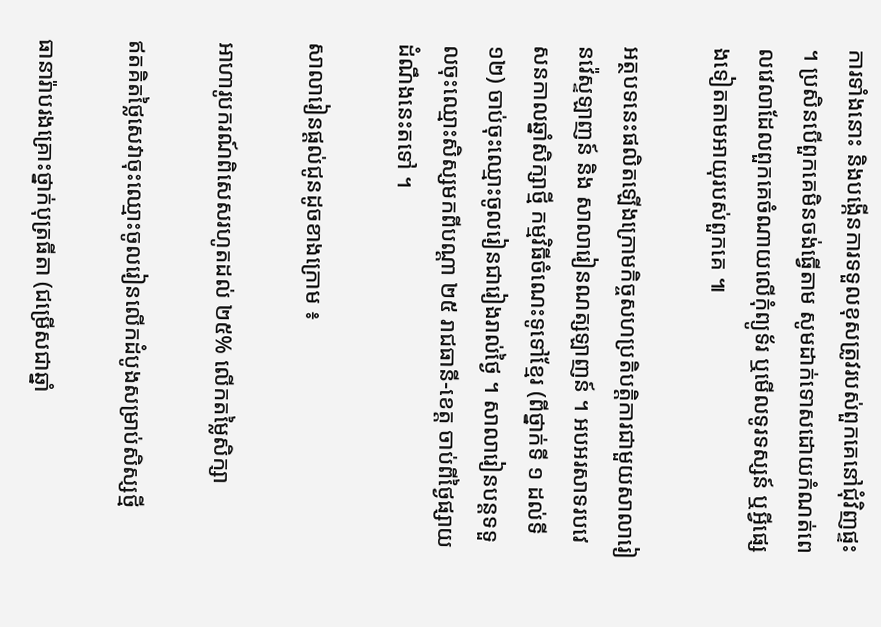ការទាំងនោះ និងបង្កើនការទទួលខុសត្រូវរបស់ពួកគេនៅជុំវិញផ្ទះ ។ ប្រសិនបើពួកគេមិនចង់ធ្វើតាម សូមដាក់ទោសដោយកំណត់ពេលវេលាដែលពួកគេចំណាយលើកុំព្យូទ័រ ឬមើលទូរទស្សន៍ ឬអ្វីផ្សេងទៀតតាមអាយុរបស់ពួកគេ ៕

អត្ថបទនេះផលិតឡើងក្រោមកិច្ចសហប្រតិបត្តិការជាមួយសាលារៀនវ៉េស្ទឡាញន៍ និង សាលារៀនណត្សឡាញន៍ ។ អបអរសាទរបវេសនកាលឆ្នាំសិក្សាថ្មី កម្មវិធីចំណេះទូទៅខ្មែរ (ពីថ្នាក់ទី ១ ដល់ទី ១២) ចាប់ចុះឈ្មោះចូលរៀនជារៀងរាល់ថ្ងៃ ។ សាលារៀនបន្តទទួលចុះឈ្មោះសិស្សមកពីបណ្តា ២៥ រាជធានី-ខេត្ត ចាប់ពីថ្ងៃផ្សាយដំណឹងនេះតទៅ ។

សាលារៀនផ្តល់ជូនដូចខាងក្រោម ៖

អាហារូបករណ៍ពិសេសរហូតដល់ ២៥% លើកតម្លៃសិក្សា

ឥតគិតថ្លៃសេវាចុះឈ្មោះចូលរៀនលើកដំបូងសម្រាប់សិស្សថ្មី

ធានារ៉ាបរងគ្រោះថ្នាក់បុត្រធីតា (ជម្រើសជាឆ្នាំ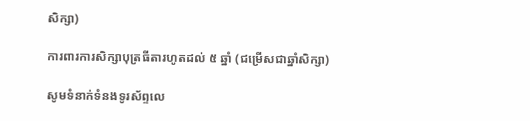សិក្សា)

ការពារការសិក្សាបុត្រធីតារហូតដល់ ៥ ឆ្នាំ (ជម្រើសជាឆ្នាំសិក្សា)

សូមទំនាក់ទំនងទូរស័ព្ទលេ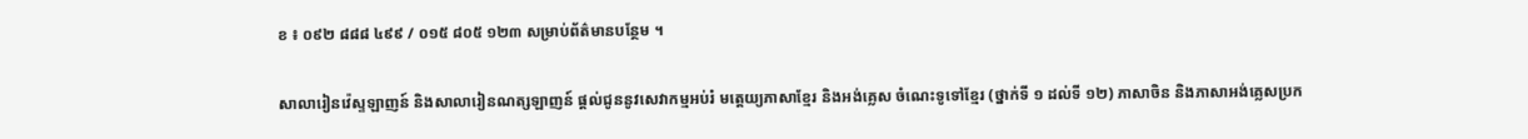ខ ៖ ០៩២ ៨៨៨ ៤៩៩ / ០១៥ ៨០៥ ១២៣ សម្រាប់ព័ត៌មានបន្ថែម ។

សាលារៀនវ៉េស្ទឡាញន៍ និងសាលារៀនណត្សឡាញន៍ ផ្តល់ជូននូវសេវាកម្មអប់រំ មត្តេយ្យភាសាខែ្មរ និងអង់គ្លេស ចំណេះទូទៅខ្មែរ (ថ្នាក់ទី ១ ដល់ទី ១២) ភាសាចិន និងភាសាអង់គ្លេសប្រក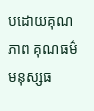បដោយគុណភាព គុណធម៌ មនុស្សធ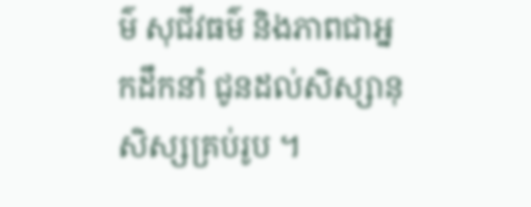ម៌ សុជីវធម៌ និងភាពជាអ្នកដឹកនាំ ជូនដល់សិស្សានុសិស្សគ្រប់រូប ។